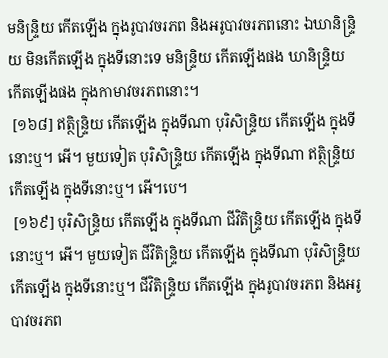មនិន្ទ្រិយ កើតឡើង ក្នុងរូបាវចរភព និងអរូបាវចរភពនោះ ឯឃានិន្ទ្រិយ មិនកើតឡើង ក្នុងទីនោះទេ មនិន្ទ្រិយ កើតឡើងផង ឃានិន្ទ្រិយ កើតឡើងផង ក្នុងកាមាវចរភពនោះ។
 [១៦៨] ឥត្ថិន្ទ្រិយ កើតឡើង ក្នុងទីណា បុរិសិន្ទ្រិយ កើតឡើង ក្នុងទីនោះឬ។ អើ។ មួយទៀត បុរិសិន្ទ្រិយ កើតឡើង ក្នុងទីណា ឥត្ថិន្ទ្រិយ កើតឡើង ក្នុងទីនោះឬ។ អើ។បេ។
 [១៦៩] បុរិសិន្ទ្រិយ កើតឡើង ក្នុងទីណា ជីវិតិន្ទ្រិយ កើតឡើង ក្នុងទីនោះឬ។ អើ។ មួយទៀត ជីវិតិន្ទ្រិយ កើតឡើង ក្នុងទីណា បុរិសិន្ទ្រិយ កើតឡើង ក្នុងទីនោះឬ។ ជីវិតិន្ទ្រិយ កើតឡើង ក្នុងរូបាវចរភព និងអរូបាវចរភព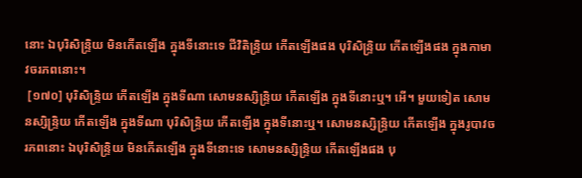នោះ ឯបុរិសិន្ទ្រិយ មិនកើតឡើង ក្នុងទីនោះទេ ជីវិតិន្ទ្រិយ កើតឡើងផង បុរិសិន្ទ្រិយ កើតឡើងផង ក្នុងកាមាវចរភពនោះ។
 [១៧០] បុរិសិន្ទ្រិយ កើតឡើង ក្នុងទីណា សោមនស្សិន្ទ្រិយ កើតឡើង ក្នុងទីនោះឬ។ អើ។ មួយទៀត សោមនស្សិន្ទ្រិយ កើតឡើង ក្នុងទីណា បុរិសិន្ទ្រិយ កើតឡើង ក្នុងទីនោះឬ។ សោមនស្សិន្ទ្រិយ កើតឡើង ក្នុងរូបាវចរភពនោះ ឯបុរិសិន្ទ្រិយ មិនកើតឡើង ក្នុងទីនោះទេ សោមនស្សិន្ទ្រិយ កើតឡើងផង បុ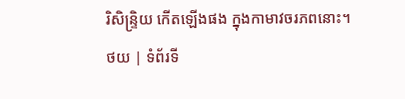រិសិន្ទ្រិយ កើតឡើងផង ក្នុងកាមាវចរភពនោះ។
ថយ | ទំព័រទី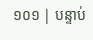១០១ | បន្ទាប់